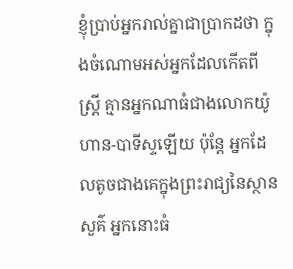ខ្ញុំប្រាប់អ្នករាល់គ្នាជាប្រាកដថា ក្នុងចំណោមអស់អ្នកដែលកើតពីស្ត្រី គ្មានអ្នកណាធំជាងលោកយ៉ូហាន-បាទីស្ទឡើយ ប៉ុន្តែ អ្នកដែលតូចជាងគេក្នុងព្រះរាជ្យនៃស្ថានសួគ៌ អ្នកនោះធំ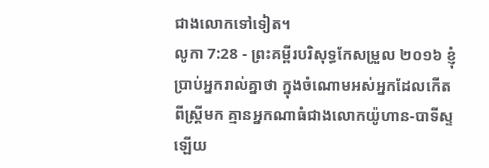ជាងលោកទៅទៀត។
លូកា 7:28 - ព្រះគម្ពីរបរិសុទ្ធកែសម្រួល ២០១៦ ខ្ញុំប្រាប់អ្នករាល់គ្នាថា ក្នុងចំណោមអស់អ្នកដែលកើតពីស្ត្រីមក គ្មានអ្នកណាធំជាងលោកយ៉ូហាន-បាទីស្ទឡើយ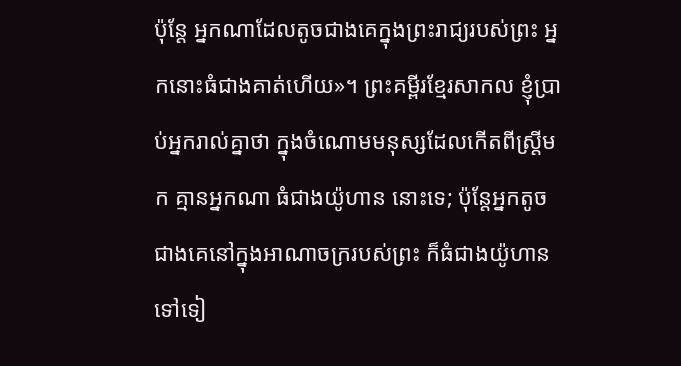ប៉ុន្តែ អ្នកណាដែលតូចជាងគេក្នុងព្រះរាជ្យរបស់ព្រះ អ្នកនោះធំជាងគាត់ហើយ»។ ព្រះគម្ពីរខ្មែរសាកល ខ្ញុំប្រាប់អ្នករាល់គ្នាថា ក្នុងចំណោមមនុស្សដែលកើតពីស្ត្រីមក គ្មានអ្នកណា ធំជាងយ៉ូហាន នោះទេ; ប៉ុន្តែអ្នកតូចជាងគេនៅក្នុងអាណាចក្ររបស់ព្រះ ក៏ធំជាងយ៉ូហានទៅទៀ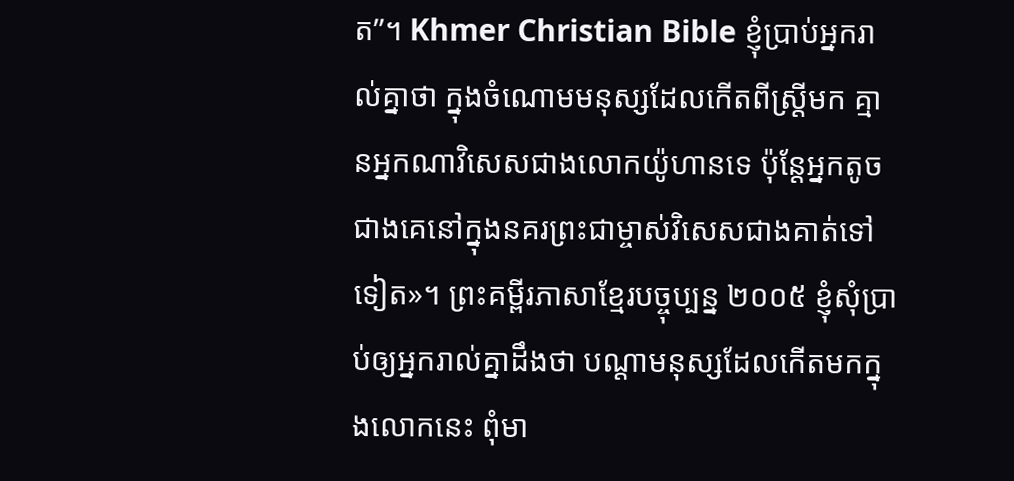ត”។ Khmer Christian Bible ខ្ញុំប្រាប់អ្នករាល់គ្នាថា ក្នុងចំណោមមនុស្សដែលកើតពីស្ដ្រីមក គ្មានអ្នកណាវិសេសជាងលោកយ៉ូហានទេ ប៉ុន្ដែអ្នកតូចជាងគេនៅក្នុងនគរព្រះជាម្ចាស់វិសេសជាងគាត់ទៅទៀត»។ ព្រះគម្ពីរភាសាខ្មែរបច្ចុប្បន្ន ២០០៥ ខ្ញុំសុំប្រាប់ឲ្យអ្នករាល់គ្នាដឹងថា បណ្ដាមនុស្សដែលកើតមកក្នុងលោកនេះ ពុំមា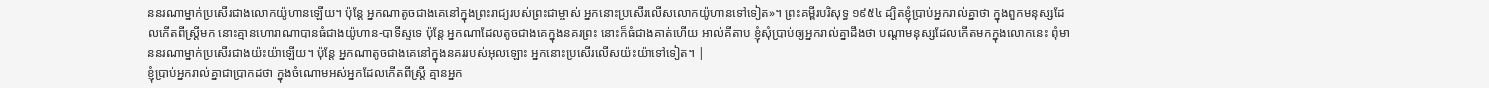ននរណាម្នាក់ប្រសើរជាងលោកយ៉ូហានឡើយ។ ប៉ុន្តែ អ្នកណាតូចជាងគេនៅក្នុងព្រះរាជ្យរបស់ព្រះជាម្ចាស់ អ្នកនោះប្រសើរលើសលោកយ៉ូហានទៅទៀត»។ ព្រះគម្ពីរបរិសុទ្ធ ១៩៥៤ ដ្បិតខ្ញុំប្រាប់អ្នករាល់គ្នាថា ក្នុងពួកមនុស្សដែលកើតពីស្ត្រីមក នោះគ្មានហោរាណាបានធំជាងយ៉ូហាន-បាទីស្ទទេ ប៉ុន្តែ អ្នកណាដែលតូចជាងគេក្នុងនគរព្រះ នោះក៏ធំជាងគាត់ហើយ អាល់គីតាប ខ្ញុំសុំប្រាប់ឲ្យអ្នករាល់គ្នាដឹងថា បណ្ដាមនុស្សដែលកើតមកក្នុងលោកនេះ ពុំមាននរណាម្នាក់ប្រសើរជាងយ៉ះយ៉ាឡើយ។ ប៉ុន្តែ អ្នកណាតូចជាងគេនៅក្នុងនគររបស់អុលឡោះ អ្នកនោះប្រសើរលើសយ៉ះយ៉ាទៅទៀត។ |
ខ្ញុំប្រាប់អ្នករាល់គ្នាជាប្រាកដថា ក្នុងចំណោមអស់អ្នកដែលកើតពីស្ត្រី គ្មានអ្នក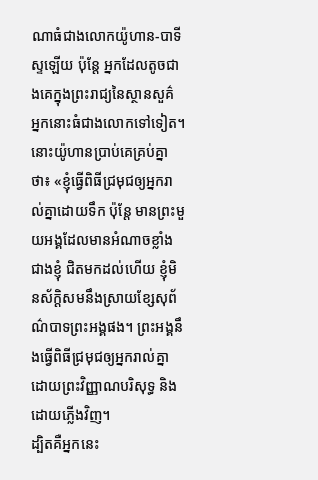ណាធំជាងលោកយ៉ូហាន-បាទីស្ទឡើយ ប៉ុន្តែ អ្នកដែលតូចជាងគេក្នុងព្រះរាជ្យនៃស្ថានសួគ៌ អ្នកនោះធំជាងលោកទៅទៀត។
នោះយ៉ូហានប្រាប់គេគ្រប់គ្នាថា៖ «ខ្ញុំធ្វើពិធីជ្រមុជឲ្យអ្នករាល់គ្នាដោយទឹក ប៉ុន្តែ មានព្រះមួយអង្គដែលមានអំណាចខ្លាំងជាងខ្ញុំ ជិតមកដល់ហើយ ខ្ញុំមិនស័ក្ដិសមនឹងស្រាយខ្សែសុព័ណ៌បាទព្រះអង្គផង។ ព្រះអង្គនឹងធ្វើពិធីជ្រមុជឲ្យអ្នករាល់គ្នា ដោយព្រះវិញ្ញាណបរិសុទ្ធ និងដោយភ្លើងវិញ។
ដ្បិតគឺអ្នកនេះ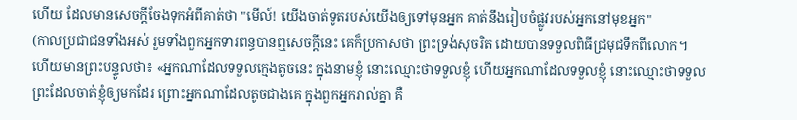ហើយ ដែលមានសេចក្តីចែងទុកអំពីគាត់ថា "មើល៍! យើងចាត់ទូតរបស់យើងឲ្យទៅមុនអ្នក គាត់នឹងរៀបចំផ្លូវរបស់អ្នកនៅមុខអ្នក"
(កាលប្រជាជនទាំងអស់ រួមទាំងពួកអ្នកទារពន្ធបានឮសេចក្ដីនេះ គេក៏ប្រកាសថា ព្រះទ្រង់សុចរិត ដោយបានទទួលពិធីជ្រមុជទឹកពីលោក។
ហើយមានព្រះបន្ទូលថា៖ «អ្នកណាដែលទទួលក្មេងតូចនេះ ក្នុងនាមខ្ញុំ នោះឈ្មោះថាទទួលខ្ញុំ ហើយអ្នកណាដែលទទួលខ្ញុំ នោះឈ្មោះថាទទួលព្រះដែលចាត់ខ្ញុំឲ្យមកដែរ ព្រោះអ្នកណាដែលតូចជាងគេ ក្នុងពួកអ្នករាល់គ្នា គឺ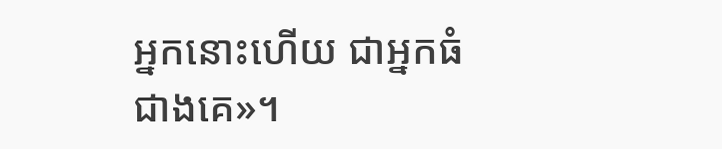អ្នកនោះហើយ ជាអ្នកធំជាងគេ»។